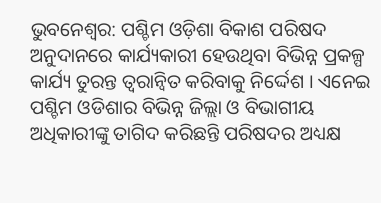ଭୁବନେଶ୍ବର: ପଶ୍ଚିମ ଓଡ଼ିଶା ବିକାଶ ପରିଷଦ ଅନୁଦାନରେ କାର୍ଯ୍ୟକାରୀ ହେଉଥିବା ବିଭିନ୍ନ ପ୍ରକଳ୍ପ କାର୍ଯ୍ୟ ତୁରନ୍ତ ତ୍ୱରାନ୍ୱିତ କରିବାକୁ ନିର୍ଦ୍ଦେଶ । ଏନେଇ ପଶ୍ଚିମ ଓଡିଶାର ବିଭିନ୍ନ ଜିଲ୍ଲା ଓ ବିଭାଗୀୟ ଅଧିକାରୀଙ୍କୁ ତାଗିଦ କରିଛନ୍ତି ପରିଷଦର ଅଧ୍ୟକ୍ଷ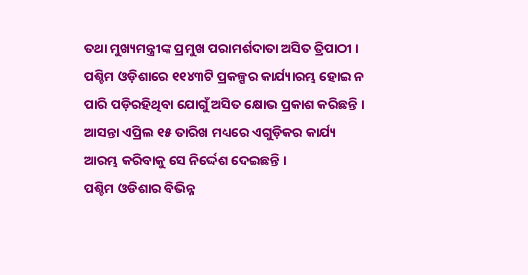ତଥା ମୁଖ୍ୟମନ୍ତ୍ରୀଙ୍କ ପ୍ରମୁଖ ପରାମର୍ଶଦାତା ଅସିତ ତ୍ରିପାଠୀ । ପଶ୍ଚିମ ଓଡ଼ିଶାରେ ୧୧୪୩ଟି ପ୍ରକଳ୍ପର କାର୍ଯ୍ୟାରମ୍ଭ ହୋଇ ନ ପାରି ପଡ଼ିରହିଥିବା ଯୋଗୁଁ ଅସିତ କ୍ଷୋଭ ପ୍ରକାଶ କରିଛନ୍ତି । ଆସନ୍ତା ଏପ୍ରିଲ ୧୫ ତାରିଖ ମଧ୍ୟରେ ଏଗୁଡ଼ିକର କାର୍ଯ୍ୟ ଆରମ୍ଭ କରିବାକୁ ସେ ନିର୍ଦ୍ଦେଶ ଦେଇଛନ୍ତି ।
ପଶ୍ଚିମ ଓଡିଶାର ବିଭିନ୍ନ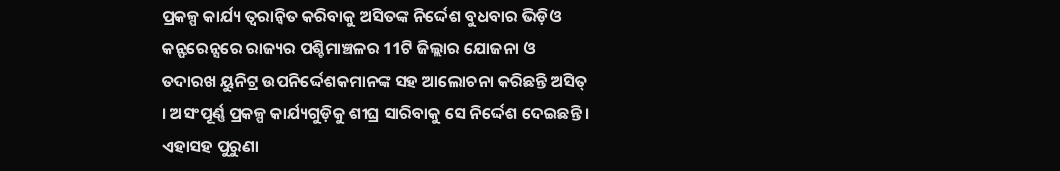ପ୍ରକଳ୍ପ କାର୍ଯ୍ୟ ତ୍ୱରାନ୍ୱିତ କରିବାକୁ ଅସିତଙ୍କ ନିର୍ଦ୍ଦେଶ ବୁଧବାର ଭିଡ଼ିଓ କନ୍ଫରେନ୍ସରେ ରାଜ୍ୟର ପଶ୍ଚିମାଞ୍ଚଳର 11ଟି ଜିଲ୍ଲାର ଯୋଜନା ଓ ତଦାରଖ ୟୁନିଟ୍ର ଉପନିର୍ଦ୍ଦେଶକମାନଙ୍କ ସହ ଆଲୋଚନା କରିଛନ୍ତି ଅସିତ୍ । ଅସଂପୂର୍ଣ୍ଣ ପ୍ରକଳ୍ପ କାର୍ଯ୍ୟଗୁଡ଼ିକୁ ଶୀଘ୍ର ସାରିବାକୁ ସେ ନିର୍ଦ୍ଦେଶ ଦେଇଛନ୍ତି । ଏହାସହ ପୁରୁଣା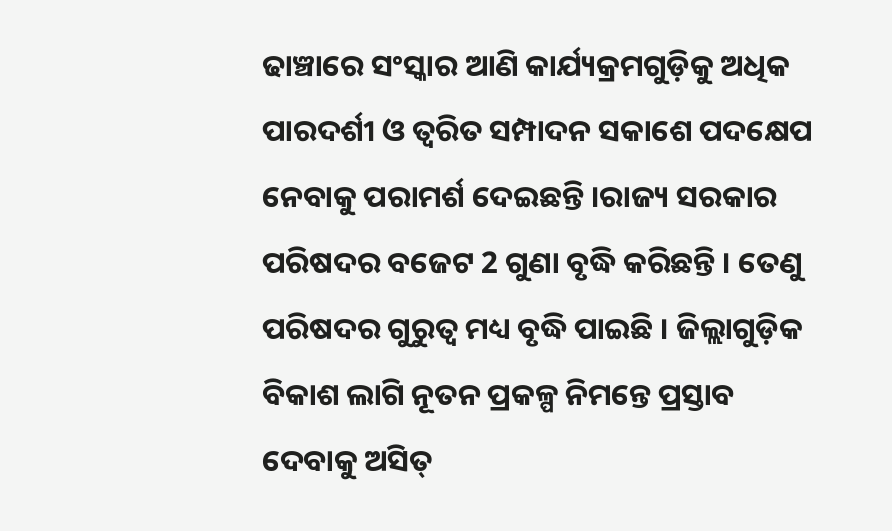ଢାଞ୍ଚାରେ ସଂସ୍କାର ଆଣି କାର୍ଯ୍ୟକ୍ରମଗୁଡ଼ିକୁ ଅଧିକ ପାରଦର୍ଶୀ ଓ ତ୍ୱରିତ ସମ୍ପାଦନ ସକାଶେ ପଦକ୍ଷେପ ନେବାକୁ ପରାମର୍ଶ ଦେଇଛନ୍ତି ।ରାଜ୍ୟ ସରକାର ପରିଷଦର ବଜେଟ 2 ଗୁଣା ବୃଦ୍ଧି କରିଛନ୍ତି । ତେଣୁ ପରିଷଦର ଗୁରୁତ୍ୱ ମଧ୍ୟ ବୃଦ୍ଧି ପାଇଛି । ଜିଲ୍ଲାଗୁଡ଼ିକ ବିକାଶ ଲାଗି ନୂତନ ପ୍ରକଳ୍ପ ନିମନ୍ତେ ପ୍ରସ୍ତାବ ଦେବାକୁ ଅସିତ୍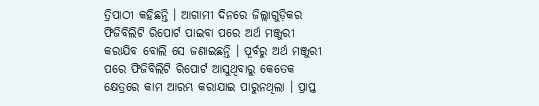ତ୍ରିପାଠୀ କହିଛନ୍ତି । ଆଗାମୀ ଦିନରେ ଜିଲ୍ଲାଗୁଡ଼ିକର ଫିଜିବିଲିଟି ରିପୋର୍ଟ ପାଇବା ପରେ ଅର୍ଥ ମଞ୍ଜୁରୀ କରାଯିବ ବୋଲି ସେ ଜଣାଇଛନ୍ତି । ପୂର୍ବରୁ ଅର୍ଥ ମଞ୍ଜୁରୀ ପରେ ଫିଜିବିଲିଟି ରିପୋର୍ଟ ଆସୁଥିବାରୁ କେତେକ କ୍ଷେତ୍ରରେ କାମ ଆରମ୍ଭ କରାଯାଇ ପାରୁନଥିଲା । ପ୍ରାପ୍ତ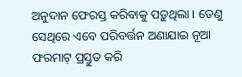ଅନୁଦାନ ଫେରସ୍ତ କରିବାକୁ ପଡ଼ୁଥିଲା । ତେଣୁ ସେଥିରେ ଏବେ ପରିବର୍ତ୍ତନ ଅଣାଯାଇ ନୂଆ ଫରମାଟ୍ ପ୍ରସ୍ତୁତ କରି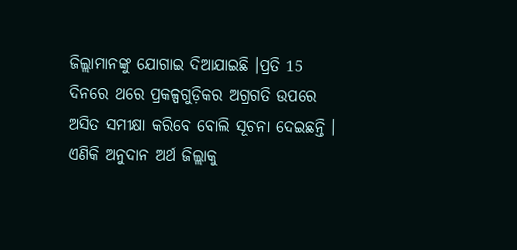ଜିଲ୍ଲାମାନଙ୍କୁ ଯୋଗାଇ ଦିଆଯାଇଛି ।ପ୍ରତି 15 ଦିନରେ ଥରେ ପ୍ରକଳ୍ପଗୁଡ଼ିକର ଅଗ୍ରଗତି ଉପରେ ଅସିତ ସମୀକ୍ଷା କରିବେ ବୋଲି ସୂଚନା ଦେଇଛନ୍ତି । ଏଣିକି ଅନୁଦାନ ଅର୍ଥ ଜିଲ୍ଲାକୁ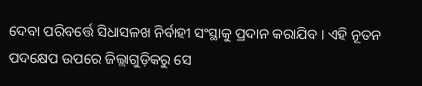ଦେବା ପରିବର୍ତ୍ତେ ସିଧାସଳଖ ନିର୍ବାହୀ ସଂସ୍ଥାକୁ ପ୍ରଦାନ କରାଯିବ । ଏହି ନୂତନ ପଦକ୍ଷେପ ଉପରେ ଜିଲ୍ଲାଗୁଡ଼ିକରୁ ସେ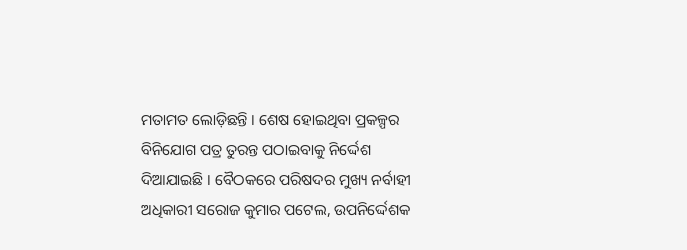ମତାମତ ଲୋଡ଼ିଛନ୍ତି । ଶେଷ ହୋଇଥିବା ପ୍ରକଳ୍ପର ବିନିଯୋଗ ପତ୍ର ତୁରନ୍ତ ପଠାଇବାକୁ ନିର୍ଦ୍ଦେଶ ଦିଆଯାଇଛି । ବୈଠକରେ ପରିଷଦର ମୁଖ୍ୟ ନର୍ବାହୀ ଅଧିକାରୀ ସରୋଜ କୁମାର ପଟେଲ, ଉପନିର୍ଦ୍ଦେଶକ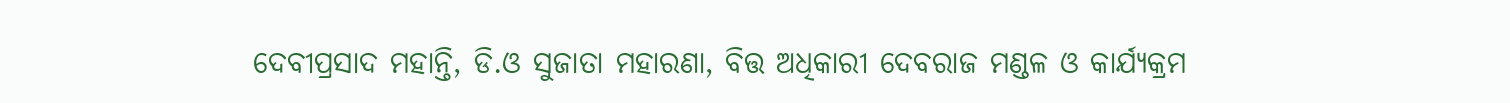ଦେବୀପ୍ରସାଦ ମହାନ୍ତି, ଡି.ଓ ସୁଜାତା ମହାରଣା, ବିତ୍ତ ଅଧିକାରୀ ଦେବରାଜ ମଣ୍ଡଳ ଓ କାର୍ଯ୍ୟକ୍ରମ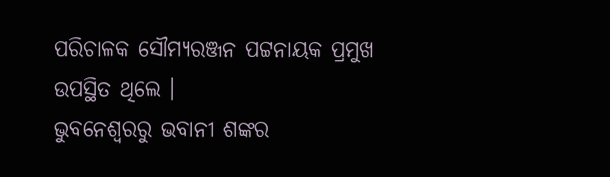ପରିଚାଳକ ସୌମ୍ୟରଞ୍ଜନ ପଟ୍ଟନାୟକ ପ୍ରମୁଖ ଉପସ୍ଥିତ ଥିଲେ ।
ଭୁବନେଶ୍ବରରୁ ଭବାନୀ ଶଙ୍କର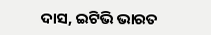ଦାସ, ଇଟିଭି ଭାରତ